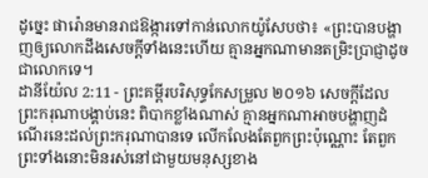ដូច្នេះ ផារ៉ោនមានរាជឱង្ការទៅកាន់លោកយ៉ូសែបថា៖ «ព្រះបានបង្ហាញឲ្យលោកដឹងសេចក្ដីទាំងនេះហើយ គ្មានអ្នកណាមានតម្រិះប្រាជ្ញាដូចជាលោកទេ។
ដានីយ៉ែល 2:11 - ព្រះគម្ពីរបរិសុទ្ធកែសម្រួល ២០១៦ សេចក្ដីដែលព្រះករុណាបង្គាប់នេះ ពិបាកខ្លាំងណាស់ គ្មានអ្នកណាអាចបង្ហាញដំណើរនេះដល់ព្រះករុណាបានទេ លើកលែងតែពួកព្រះប៉ុណ្ណោះ តែពួកព្រះទាំងនោះមិនរស់នៅជាមួយមនុស្សខាង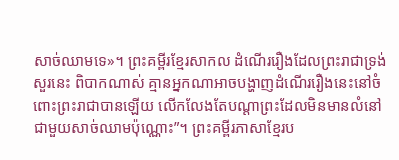សាច់ឈាមទេ»។ ព្រះគម្ពីរខ្មែរសាកល ដំណើររឿងដែលព្រះរាជាទ្រង់សួរនេះ ពិបាកណាស់ គ្មានអ្នកណាអាចបង្ហាញដំណើររឿងនេះនៅចំពោះព្រះរាជាបានឡើយ លើកលែងតែបណ្ដាព្រះដែលមិនមានលំនៅជាមួយសាច់ឈាមប៉ុណ្ណោះ”។ ព្រះគម្ពីរភាសាខ្មែរប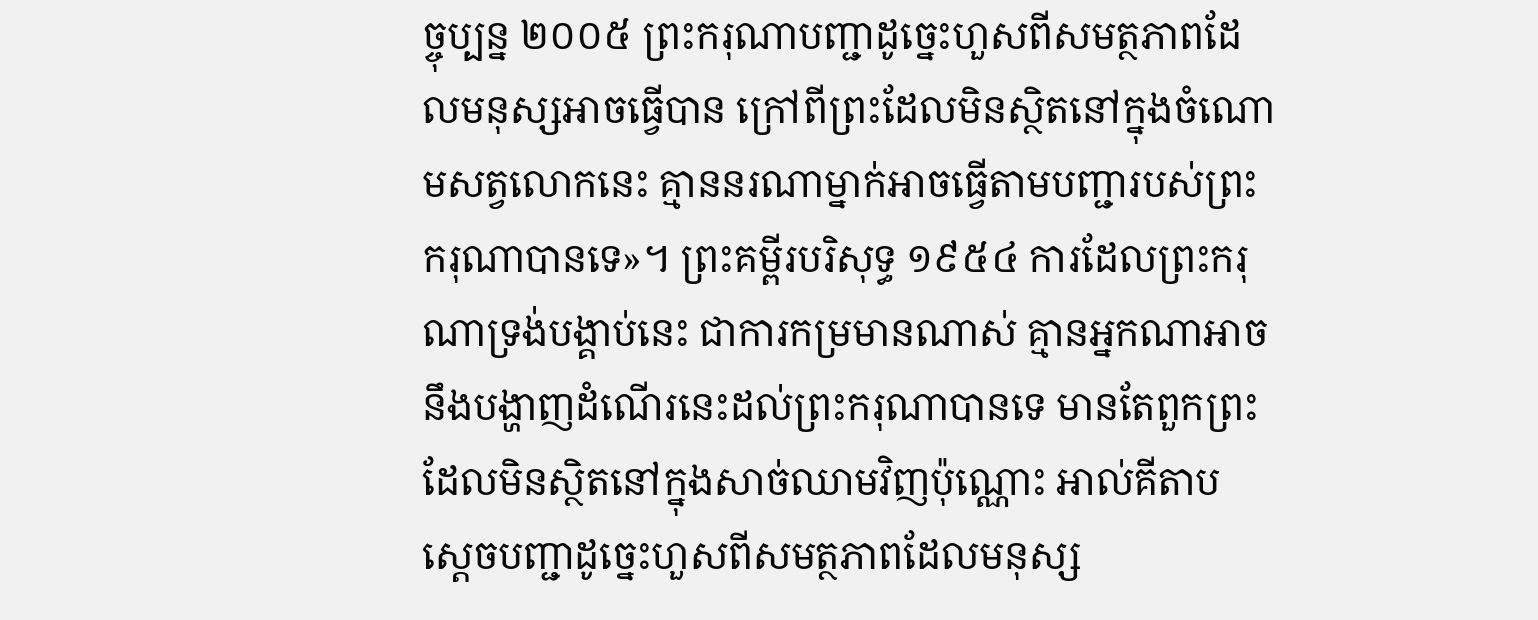ច្ចុប្បន្ន ២០០៥ ព្រះករុណាបញ្ជាដូច្នេះហួសពីសមត្ថភាពដែលមនុស្សអាចធ្វើបាន ក្រៅពីព្រះដែលមិនស្ថិតនៅក្នុងចំណោមសត្វលោកនេះ គ្មាននរណាម្នាក់អាចធ្វើតាមបញ្ជារបស់ព្រះករុណាបានទេ»។ ព្រះគម្ពីរបរិសុទ្ធ ១៩៥៤ ការដែលព្រះករុណាទ្រង់បង្គាប់នេះ ជាការកម្រមានណាស់ គ្មានអ្នកណាអាចនឹងបង្ហាញដំណើរនេះដល់ព្រះករុណាបានទេ មានតែពួកព្រះដែលមិនស្ថិតនៅក្នុងសាច់ឈាមវិញប៉ុណ្ណោះ អាល់គីតាប ស្តេចបញ្ជាដូច្នេះហួសពីសមត្ថភាពដែលមនុស្ស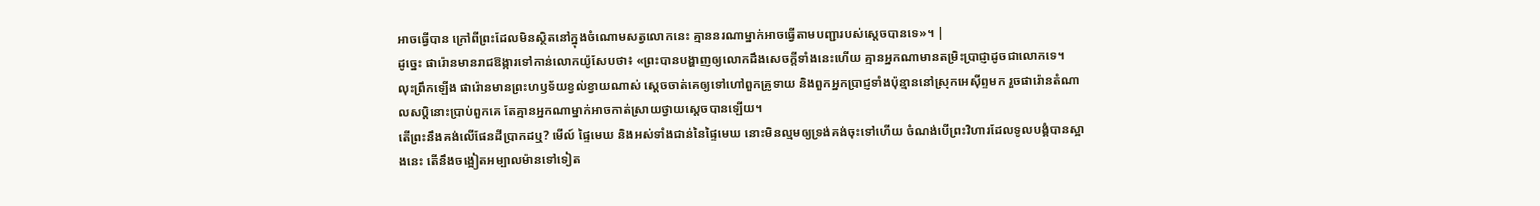អាចធ្វើបាន ក្រៅពីព្រះដែលមិនស្ថិតនៅក្នុងចំណោមសត្វលោកនេះ គ្មាននរណាម្នាក់អាចធ្វើតាមបញ្ជារបស់ស្តេចបានទេ»។ |
ដូច្នេះ ផារ៉ោនមានរាជឱង្ការទៅកាន់លោកយ៉ូសែបថា៖ «ព្រះបានបង្ហាញឲ្យលោកដឹងសេចក្ដីទាំងនេះហើយ គ្មានអ្នកណាមានតម្រិះប្រាជ្ញាដូចជាលោកទេ។
លុះព្រឹកឡើង ផារ៉ោនមានព្រះហឫទ័យខ្វល់ខ្វាយណាស់ ស្ដេចចាត់គេឲ្យទៅហៅពួកគ្រូទាយ និងពួកអ្នកប្រាជ្ញទាំងប៉ុន្មាននៅស្រុកអេស៊ីព្ទមក រួចផារ៉ោនតំណាលសប្ដិនោះប្រាប់ពួកគេ តែគ្មានអ្នកណាម្នាក់អាចកាត់ស្រាយថ្វាយស្ដេចបានឡើយ។
តើព្រះនឹងគង់លើផែនដីប្រាកដឬ? មើល៍ ផ្ទៃមេឃ និងអស់ទាំងជាន់នៃផ្ទៃមេឃ នោះមិនល្មមឲ្យទ្រង់គង់ចុះទៅហើយ ចំណង់បើព្រះវិហារដែលទូលបង្គំបានស្អាងនេះ តើនឹងចង្អៀតអម្បាលម៉ានទៅទៀត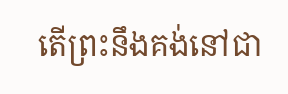តើព្រះនឹងគង់នៅជា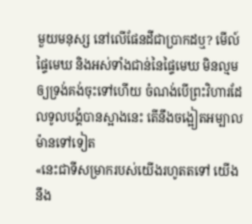មួយមនុស្ស នៅលើផែនដីជាប្រាកដឬ? មើល៍ ផ្ទៃមេឃ និងអស់ទាំងជាន់នៃផ្ទៃមេឃ មិនល្មមឲ្យទ្រង់គង់ចុះទៅហើយ ចំណង់បើព្រះវិហារដែលទូលបង្គំបានស្អាងនេះ តើនឹងចង្អៀតអម្បាលម៉ានទៅទៀត
«នេះជាទីសម្រាករបស់យើងរហូតតទៅ យើងនឹង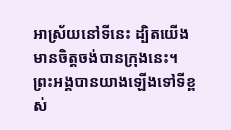អាស្រ័យនៅទីនេះ ដ្បិតយើងមានចិត្តចង់បានក្រុងនេះ។
ព្រះអង្គបានយាងឡើងទៅទីខ្ពស់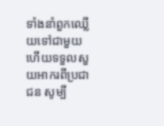ទាំងនាំពួកឈ្លើយទៅជាមួយ ហើយទទួលសួយអាករពីប្រជាជន សូម្បី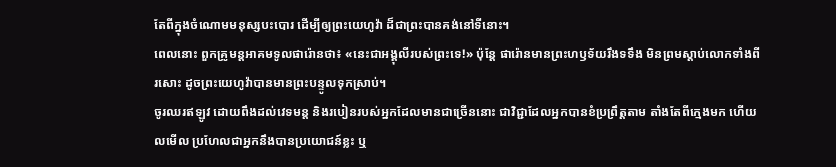តែពីក្នុងចំណោមមនុស្សបះបោរ ដើម្បីឲ្យព្រះយេហូវ៉ា ដ៏ជាព្រះបានគង់នៅទីនោះ។
ពេលនោះ ពួកគ្រូមន្តអាគមទូលផារ៉ោនថា៖ «នេះជាអង្គុលីរបស់ព្រះទេ!» ប៉ុន្ដែ ផារ៉ោនមានព្រះហឫទ័យរឹងទទឹង មិនព្រមស្តាប់លោកទាំងពីរសោះ ដូចព្រះយេហូវ៉ាបានមានព្រះបន្ទូលទុកស្រាប់។
ចូរឈរឥឡូវ ដោយពឹងដល់វេទមន្ត និងរបៀនរបស់អ្នកដែលមានជាច្រើននោះ ជាវិជ្ជាដែលអ្នកបានខំប្រព្រឹត្តតាម តាំងតែពីក្មេងមក ហើយលមើល ប្រហែលជាអ្នកនឹងបានប្រយោជន៍ខ្លះ ឬ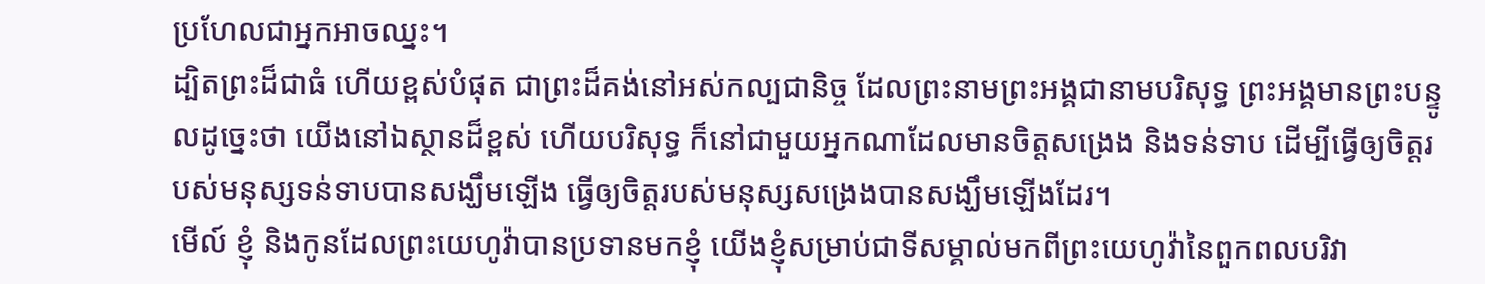ប្រហែលជាអ្នកអាចឈ្នះ។
ដ្បិតព្រះដ៏ជាធំ ហើយខ្ពស់បំផុត ជាព្រះដ៏គង់នៅអស់កល្បជានិច្ច ដែលព្រះនាមព្រះអង្គជានាមបរិសុទ្ធ ព្រះអង្គមានព្រះបន្ទូលដូច្នេះថា យើងនៅឯស្ថានដ៏ខ្ពស់ ហើយបរិសុទ្ធ ក៏នៅជាមួយអ្នកណាដែលមានចិត្តសង្រេង និងទន់ទាប ដើម្បីធ្វើឲ្យចិត្តរបស់មនុស្សទន់ទាបបានសង្ឃឹមឡើង ធ្វើឲ្យចិត្តរបស់មនុស្សសង្រេងបានសង្ឃឹមឡើងដែរ។
មើល៍ ខ្ញុំ និងកូនដែលព្រះយេហូវ៉ាបានប្រទានមកខ្ញុំ យើងខ្ញុំសម្រាប់ជាទីសម្គាល់មកពីព្រះយេហូវ៉ានៃពួកពលបរិវា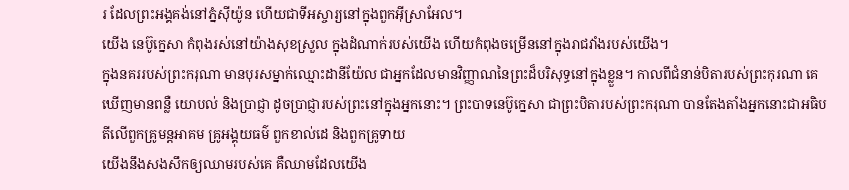រ ដែលព្រះអង្គគង់នៅភ្នំស៊ីយ៉ូន ហើយជាទីអស្ចារ្យនៅក្នុងពួកអ៊ីស្រាអែល។
យើង នេប៊ូក្នេសា កំពុងរស់នៅយ៉ាងសុខស្រួល ក្នុងដំណាក់របស់យើង ហើយកំពុងចម្រើននៅក្នុងរាជវាំងរបស់យើង។
ក្នុងនគររបស់ព្រះករុណា មានបុរសម្នាក់ឈ្មោះដានីយ៉ែល ជាអ្នកដែលមានវិញ្ញាណនៃព្រះដ៏បរិសុទ្ធនៅក្នុងខ្លួន។ កាលពីជំនាន់បិតារបស់ព្រះកុរណា គេឃើញមានពន្លឺ យោបល់ និងប្រាជ្ញា ដូចប្រាជ្ញារបស់ព្រះនៅក្នុងអ្នកនោះ។ ព្រះបាទនេប៊ូក្នេសា ជាព្រះបិតារបស់ព្រះករុណា បានតែងតាំងអ្នកនោះជាអធិបតីលើពួកគ្រូមន្តអាគម គ្រូអង្គុយធម៌ ពួកខាល់ដេ និងពួកគ្រូទាយ
យើងនឹងសងសឹកឲ្យឈាមរបស់គេ គឺឈាមដែលយើង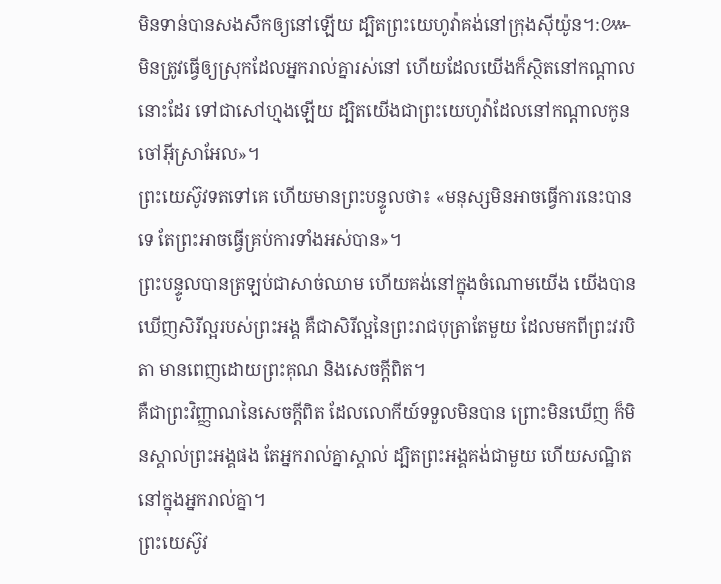មិនទាន់បានសងសឹកឲ្យនៅឡើយ ដ្បិតព្រះយេហូវ៉ាគង់នៅក្រុងស៊ីយ៉ូន។:៚
មិនត្រូវធ្វើឲ្យស្រុកដែលអ្នករាល់គ្នារស់នៅ ហើយដែលយើងក៏ស្ថិតនៅកណ្ដាលនោះដែរ ទៅជាសៅហ្មងឡើយ ដ្បិតយើងជាព្រះយេហូវ៉ាដែលនៅកណ្ដាលកូនចៅអ៊ីស្រាអែល»។
ព្រះយេស៊ូវទតទៅគេ ហើយមានព្រះបន្ទូលថា៖ «មនុស្សមិនអាចធ្វើការនេះបានទេ តែព្រះអាចធ្វើគ្រប់ការទាំងអស់បាន»។
ព្រះបន្ទូលបានត្រឡប់ជាសាច់ឈាម ហើយគង់នៅក្នុងចំណោមយើង យើងបានឃើញសិរីល្អរបស់ព្រះអង្គ គឺជាសិរីល្អនៃព្រះរាជបុត្រាតែមួយ ដែលមកពីព្រះវរបិតា មានពេញដោយព្រះគុណ និងសេចក្តីពិត។
គឺជាព្រះវិញ្ញាណនៃសេចក្តីពិត ដែលលោកីយ៍ទទួលមិនបាន ព្រោះមិនឃើញ ក៏មិនស្គាល់ព្រះអង្គផង តែអ្នករាល់គ្នាស្គាល់ ដ្បិតព្រះអង្គគង់ជាមួយ ហើយសណ្ឋិតនៅក្នុងអ្នករាល់គ្នា។
ព្រះយេស៊ូវ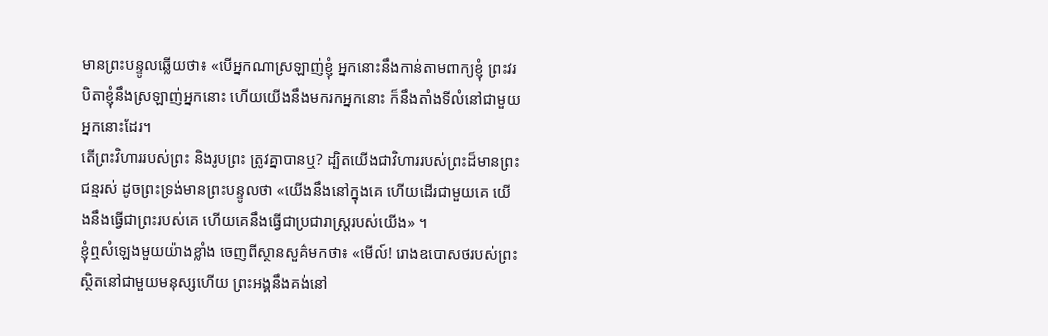មានព្រះបន្ទូលឆ្លើយថា៖ «បើអ្នកណាស្រឡាញ់ខ្ញុំ អ្នកនោះនឹងកាន់តាមពាក្យខ្ញុំ ព្រះវរបិតាខ្ញុំនឹងស្រឡាញ់អ្នកនោះ ហើយយើងនឹងមករកអ្នកនោះ ក៏នឹងតាំងទីលំនៅជាមួយអ្នកនោះដែរ។
តើព្រះវិហាររបស់ព្រះ និងរូបព្រះ ត្រូវគ្នាបានឬ? ដ្បិតយើងជាវិហាររបស់ព្រះដ៏មានព្រះជន្មរស់ ដូចព្រះទ្រង់មានព្រះបន្ទូលថា «យើងនឹងនៅក្នុងគេ ហើយដើរជាមួយគេ យើងនឹងធ្វើជាព្រះរបស់គេ ហើយគេនឹងធ្វើជាប្រជារាស្ត្ររបស់យើង» ។
ខ្ញុំឮសំឡេងមួយយ៉ាងខ្លាំង ចេញពីស្ថានសួគ៌មកថា៖ «មើល៍! រោងឧបោសថរបស់ព្រះស្ថិតនៅជាមួយមនុស្សហើយ ព្រះអង្គនឹងគង់នៅ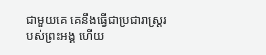ជាមួយគេ គេនឹងធ្វើជាប្រជារាស្ត្ររបស់ព្រះអង្គ ហើយ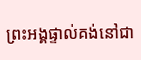ព្រះអង្គផ្ទាល់គង់នៅជា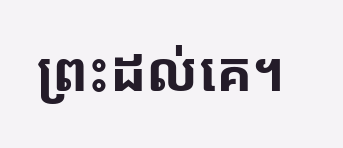ព្រះដល់គេ។